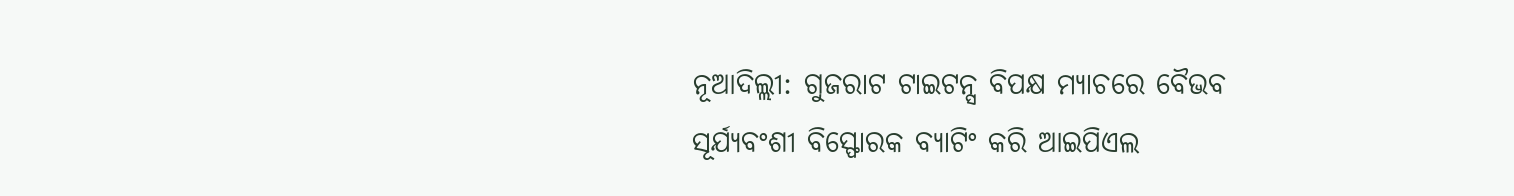ନୂଆଦିଲ୍ଲୀ: ଗୁଜରାଟ ଟାଇଟନ୍ସ ବିପକ୍ଷ ମ୍ୟାଚରେ ବୈଭବ ସୂର୍ଯ୍ୟବଂଶୀ ବିସ୍ଫୋରକ ବ୍ୟାଟିଂ କରି ଆଇପିଏଲ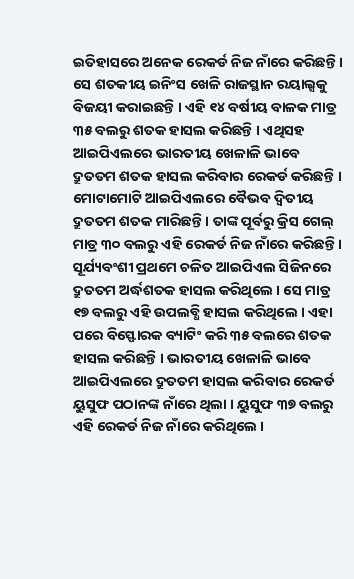ଇତିହାସରେ ଅନେକ ରେକର୍ଡ ନିଜ ନାଁରେ କରିଛନ୍ତି । ସେ ଶତକୀୟ ଇନିଂସ ଖେଳି ରାଜସ୍ଥାନ ରୟାଲ୍ସକୁ ବିଜୟୀ କରାଇଛନ୍ତି । ଏହି ୧୪ ବର୍ଷୀୟ ବାଳକ ମାତ୍ର ୩୫ ବଲରୁ ଶତକ ହାସଲ କରିଛନ୍ତି । ଏଥିସହ ଆଇପିଏଲରେ ଭାରତୀୟ ଖେଳାଳି ଭାବେ ଦ୍ରୁତତମ ଶତକ ହାସଲ କରିବାର ରେକର୍ଡ କରିଛନ୍ତି । ମୋଟାମୋଟି ଆଇପିଏଲରେ ବୈଭବ ଦ୍ୱିତୀୟ ଦ୍ରୁତତମ ଶତକ ମାରିଛନ୍ତି । ତାଙ୍କ ପୂର୍ବରୁ କ୍ରିସ ଗେଲ୍ ମାତ୍ର ୩୦ ବଲରୁ ଏହି ରେକର୍ଡ ନିଜ ନାଁରେ କରିଛନ୍ତି ।
ସୂର୍ଯ୍ୟବଂଶୀ ପ୍ରଥମେ ଚଳିତ ଆଇପିଏଲ ସିଜିନରେ ଦ୍ରୁତତମ ଅର୍ଦ୍ଧଶତକ ହାସଲ କରିଥିଲେ । ସେ ମାତ୍ର ୧୭ ବଲରୁ ଏହି ଉପଲବ୍ଧି ହାସଲ କରିଥିଲେ । ଏହା ପରେ ବିସ୍ଫୋରକ ବ୍ୟାଟିଂ କରି ୩୫ ବଲରେ ଶତକ ହାସଲ କରିଛନ୍ତି । ଭାରତୀୟ ଖେଳାଳି ଭାବେ ଆଇପିଏଲରେ ଦ୍ରୁତତମ ହାସଲ କରିବାର ରେକର୍ଡ ୟୁସୁଫ ପଠାନଙ୍କ ନାଁରେ ଥିଲା । ୟୁସୁଫ ୩୭ ବଲରୁ ଏହି ରେକର୍ଡ ନିଜ ନାଁରେ କରିଥିଲେ ।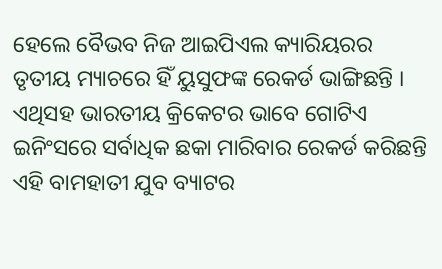ହେଲେ ବୈଭବ ନିଜ ଆଇପିଏଲ କ୍ୟାରିୟରର ତୃତୀୟ ମ୍ୟାଚରେ ହିଁ ୟୁସୁଫଙ୍କ ରେକର୍ଡ ଭାଙ୍ଗିଛନ୍ତି ।
ଏଥିସହ ଭାରତୀୟ କ୍ରିକେଟର ଭାବେ ଗୋଟିଏ ଇନିଂସରେ ସର୍ବାଧିକ ଛକା ମାରିବାର ରେକର୍ଡ କରିଛନ୍ତି ଏହି ବାମହାତୀ ଯୁବ ବ୍ୟାଟର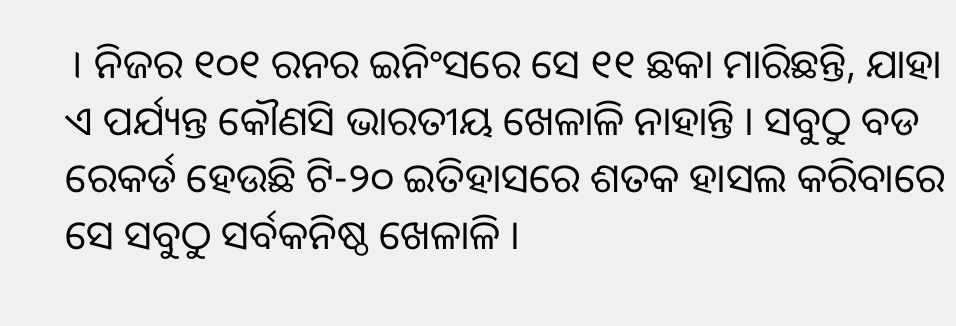। ନିଜର ୧୦୧ ରନର ଇନିଂସରେ ସେ ୧୧ ଛକା ମାରିଛନ୍ତି, ଯାହା ଏ ପର୍ଯ୍ୟନ୍ତ କୌଣସି ଭାରତୀୟ ଖେଳାଳି ନାହାନ୍ତି । ସବୁଠୁ ବଡ ରେକର୍ଡ ହେଉଛି ଟି-୨୦ ଇତିହାସରେ ଶତକ ହାସଲ କରିବାରେ ସେ ସବୁଠୁ ସର୍ବକନିଷ୍ଠ ଖେଳାଳି ।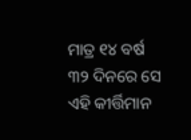ମାତ୍ର ୧୪ ବର୍ଷ ୩୨ ଦିନରେ ସେ ଏହି କୀର୍ତ୍ତିମାନ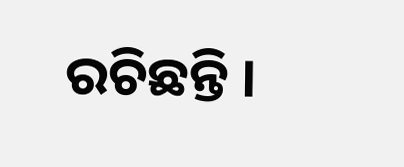ରଚିଛନ୍ତି ।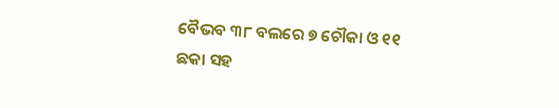ବୈଭବ ୩୮ ବଲରେ ୭ ଚୌକା ଓ ୧୧ ଛକା ସହ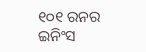୧୦୧ ରନର ଇନିଂସ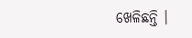ଖେଳିଛନ୍ତି ।